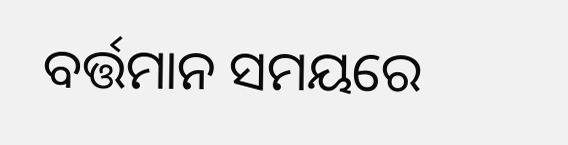ବର୍ତ୍ତମାନ ସମୟରେ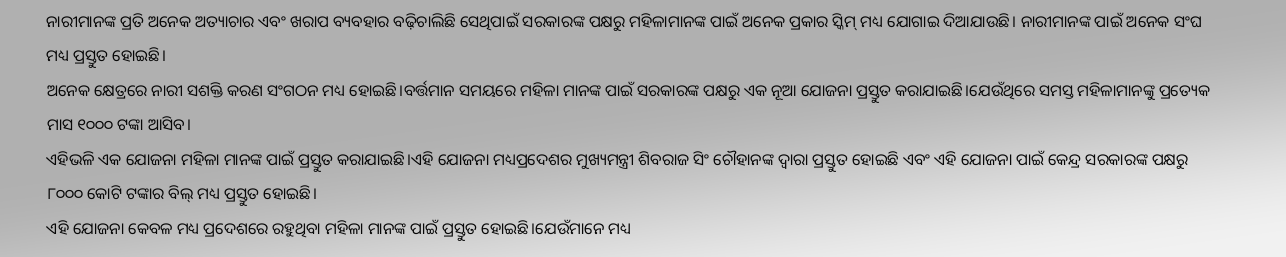ନାରୀମାନଙ୍କ ପ୍ରତି ଅନେକ ଅତ୍ୟାଚାର ଏବଂ ଖରାପ ବ୍ୟବହାର ବଢ଼ିଚାଲିଛି ସେଥିପାଇଁ ସରକାରଙ୍କ ପକ୍ଷରୁ ମହିଳାମାନଙ୍କ ପାଇଁ ଅନେକ ପ୍ରକାର ସ୍କିମ୍ ମଧ୍ୟ ଯୋଗାଇ ଦିଆଯାଉଛି। ନାରୀମାନଙ୍କ ପାଇଁ ଅନେକ ସଂଘ ମଧ୍ୟ ପ୍ରସ୍ତୁତ ହୋଇଛି।
ଅନେକ କ୍ଷେତ୍ରରେ ନାରୀ ସଶକ୍ତି କରଣ ସଂଗଠନ ମଧ୍ୟ ହୋଇଛି।ବର୍ତ୍ତମାନ ସମୟରେ ମହିଳା ମାନଙ୍କ ପାଇଁ ସରକାରଙ୍କ ପକ୍ଷରୁ ଏକ ନୂଆ ଯୋଜନା ପ୍ରସ୍ତୁତ କରାଯାଇଛି।ଯେଉଁଥିରେ ସମସ୍ତ ମହିଳାମାନଙ୍କୁ ପ୍ରତ୍ୟେକ ମାସ ୧୦୦୦ ଟଙ୍କା ଆସିବ।
ଏହିଭଳି ଏକ ଯୋଜନା ମହିଳା ମାନଙ୍କ ପାଇଁ ପ୍ରସ୍ତୁତ କରାଯାଇଛି।ଏହି ଯୋଜନା ମଧ୍ୟପ୍ରଦେଶର ମୁଖ୍ୟମନ୍ତ୍ରୀ ଶିବରାଜ ସିଂ ଚୌହାନଙ୍କ ଦ୍ଵାରା ପ୍ରସ୍ତୁତ ହୋଇଛି ଏବଂ ଏହି ଯୋଜନା ପାଇଁ କେନ୍ଦ୍ର ସରକାରଙ୍କ ପକ୍ଷରୁ ୮୦୦୦ କୋଟି ଟଙ୍କାର ବିଲ୍ ମଧ୍ୟ ପ୍ରସ୍ତୁତ ହୋଇଛି।
ଏହି ଯୋଜନା କେବଳ ମଧ୍ୟ ପ୍ରଦେଶରେ ରହୁଥିବା ମହିଳା ମାନଙ୍କ ପାଇଁ ପ୍ରସ୍ତୁତ ହୋଇଛି।ଯେଉଁମାନେ ମଧ୍ୟ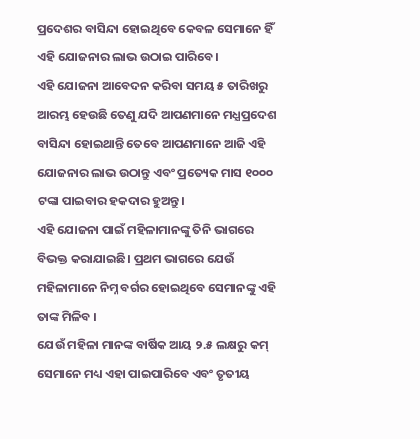ପ୍ରଦେଶର ବାସିନ୍ଦା ହୋଇଥିବେ କେବଳ ସେମାନେ ହିଁ ଏହି ଯୋଜନାର ଲାଭ ଉଠାଇ ପାରିବେ।
ଏହି ଯୋଜନା ଆବେଦନ କରିବା ସମୟ ୫ ତାରିଖରୁ ଆରମ୍ଭ ହେଉଛି ତେଣୁ ଯଦି ଆପଣମାନେ ମଧ୍ଯପ୍ରଦେଶ ବାସିନ୍ଦା ହୋଇଥାନ୍ତି ତେବେ ଆପଣମାନେ ଆଜି ଏହି ଯୋଜନାର ଲାଭ ଉଠାନ୍ତୁ ଏବଂ ପ୍ରତ୍ୟେକ ମାସ ୧୦୦୦ ଟଙ୍କା ପାଇବାର ହକଦାର ହୁଅନ୍ତୁ।
ଏହି ଯୋଜନା ପାଇଁ ମହିଳାମାନଙ୍କୁ ତିନି ଭାଗରେ ବିଭକ୍ତ କରାଯାଇଛି। ପ୍ରଥମ ଭାଗରେ ଯେଉଁ ମହିଳାମାନେ ନିମ୍ନ ବର୍ଗର ହୋଇଥିବେ ସେମାନଙ୍କୁ ଏହି ତାଙ୍କ ମିଳିବ ।
ଯେଉଁ ମହିଳା ମାନଙ୍କ ବାର୍ଷିକ ଆୟ ୨.୫ ଲକ୍ଷରୁ କମ୍ ସେମାନେ ମଧ୍ୟ ଏହା ପାଇପାରିବେ ଏବଂ ତୃତୀୟ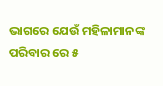ଭାଗରେ ଯେଉଁ ମହିଳାମାନଙ୍କ ପରିବାର ରେ ୫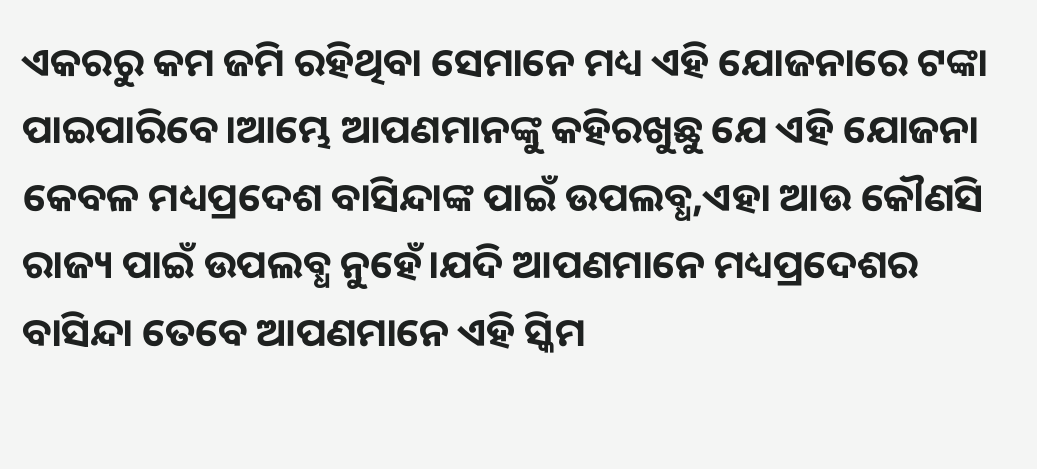ଏକରରୁ କମ ଜମି ରହିଥିବା ସେମାନେ ମଧ୍ୟ ଏହି ଯୋଜନାରେ ଟଙ୍କା ପାଇପାରିବେ।ଆମ୍ଭେ ଆପଣମାନଙ୍କୁ କହିରଖୁଛୁ ଯେ ଏହି ଯୋଜନା କେବଳ ମଧ୍ୟପ୍ରଦେଶ ବାସିନ୍ଦାଙ୍କ ପାଇଁ ଉପଲବ୍ଧ,ଏହା ଆଉ କୌଣସି ରାଜ୍ୟ ପାଇଁ ଉପଲବ୍ଧ ନୁହେଁ।ଯଦି ଆପଣମାନେ ମଧ୍ୟପ୍ରଦେଶର ବାସିନ୍ଦା ତେବେ ଆପଣମାନେ ଏହି ସ୍କିମ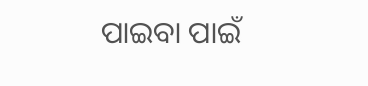ପାଇବା ପାଇଁ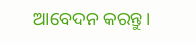ଆବେଦନ କରନ୍ତୁ।